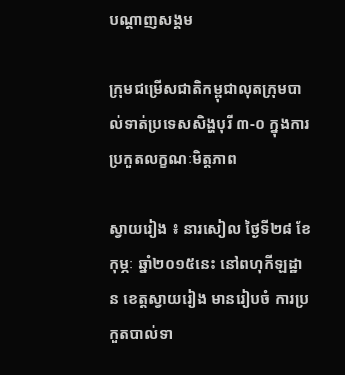បណ្តាញសង្គម

ក្រុមជម្រើសជាតិកម្ពុជាលុតក្រុមបាល់ទាត់ប្រទេសសិង្ហបុរី ៣-០ ក្នុងការប្រកួតលក្ខណៈមិត្តភាព

ស្វាយរៀង ៖ នារសៀល ថ្ងៃទី២៨ ខែកុម្ភៈ ឆ្នាំ២០១៥នេះ នៅពហុកីឡដ្ឋាន ខេត្តស្វាយរៀង មានរៀបចំ ការប្រកួតបាល់ទា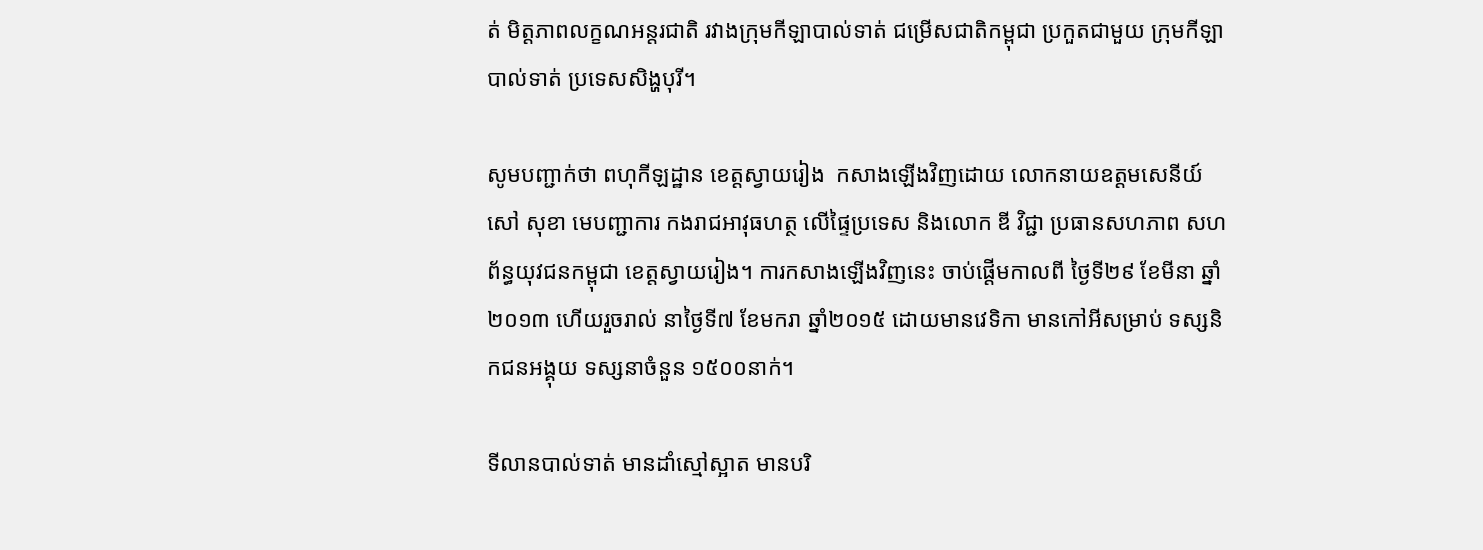ត់ មិត្តភាពលក្ខណអន្តរជាតិ រវាងក្រុមកីឡាបាល់ទាត់ ជម្រើសជាតិកម្ពុជា ប្រកួតជាមួយ ក្រុមកីឡាបាល់ទាត់ ប្រទេសសិង្ហបុរី។

សូមបញ្ជាក់ថា ពហុកីឡដ្ឋាន ខេត្តស្វាយរៀង  កសាងឡើងវិញដោយ លោកនាយឧត្ដមសេនីយ៍ សៅ សុខា មេបញ្ជាការ កងរាជអាវុធហត្ថ លើផ្ទៃប្រទេស និងលោក ឌី វិជ្ជា ប្រធានសហភាព សហព័ន្ធយុវជនកម្ពុជា ខេត្តស្វាយរៀង។ ការកសាងឡើងវិញនេះ ចាប់ផ្ដើមកាលពី ថ្ងៃទី២៩ ខែមីនា ឆ្នាំ២០១៣ ហើយរួចរាល់ នាថ្ងៃទី៧ ខែមករា ឆ្នាំ២០១៥ ដោយមានវេទិកា មានកៅអីសម្រាប់ ទស្សនិកជនអង្គុយ ទស្សនាចំនួន ១៥០០នាក់។

ទីលានបាល់ទាត់ មានដាំស្មៅស្អាត មានបរិ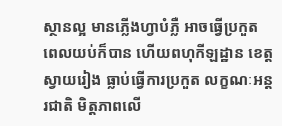ស្ថានល្អ មានភ្លើងហ្វាបំភ្លឺ អាចធ្វើប្រកួត ពេលយប់ក៏បាន ហើយពហុកីឡដ្ឋាន ខេត្តស្វាយរៀង ធ្លាប់ធ្វើការប្រកួត លក្ខណៈអន្តរជាតិ មិត្តភាពលើ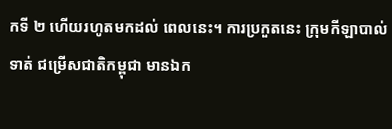កទី ២ ហើយរហូតមកដល់ ពេលនេះ។ ការប្រកួតនេះ ក្រុមកីឡាបាល់ទាត់ ជម្រើសជាតិកម្ពុជា មានឯក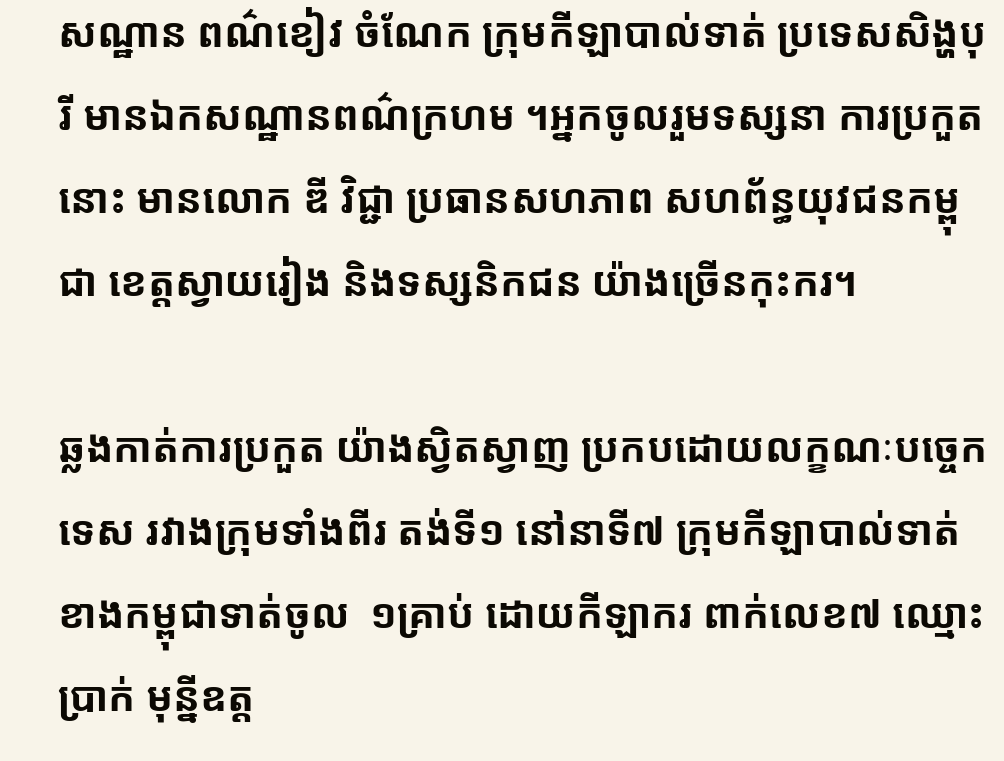សណ្ឋាន ពណ៌ខៀវ ចំណែក ក្រុមកីឡាបាល់ទាត់ ប្រទេសសិង្ហបុរី មានឯកសណ្ឋានពណ៌ក្រហម ។អ្នកចូលរួមទស្សនា ការប្រកួតនោះ មានលោក ឌី វិជ្ជា ប្រធានសហភាព សហព័ន្ធយុវជនកម្ពុជា ខេត្តស្វាយរៀង និងទស្សនិកជន យ៉ាងច្រើនកុះករ។

ឆ្លងកាត់ការប្រកួត យ៉ាងស្វិតស្វាញ ប្រកបដោយលក្ខណៈបច្ចេកទេស រវាងក្រុមទាំងពីរ តង់ទី១ នៅនាទី៧ ក្រុមកីឡាបាល់ទាត់ ខាងកម្ពុជាទាត់ចូល  ១គ្រាប់ ដោយកីឡាករ ពាក់លេខ៧ ឈ្មោះ ប្រាក់ មុន្នីឧត្ត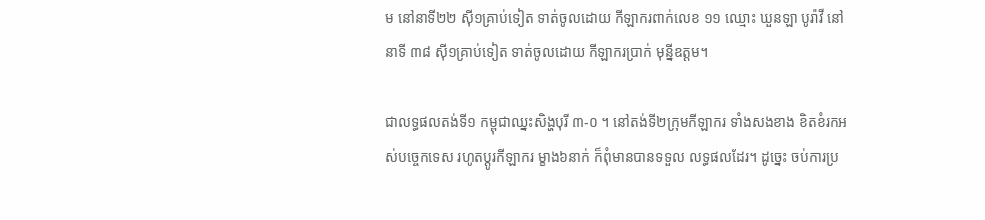ម នៅនាទី២២ ស៊ី១គ្រាប់ទៀត ទាត់ចូលដោយ កីឡាករពាក់លេខ ១១ ឈ្មោះ ឃួនឡា បូរ៉ាវី នៅនាទី ៣៨ ស៊ី១គ្រាប់ទៀត ទាត់ចូលដោយ កីឡាករប្រាក់ មុន្នីឧត្តម។

ជាលទ្ធផលតង់ទី១ កម្ពុជាឈ្នះសិង្ហបុរី ៣-០ ។ នៅតង់ទី២ក្រុមកីឡាករ ទាំងសងខាង ខិតខំរកអស់បច្ចេកទេស រហូតប្ដូរកីឡាករ ម្ខាង៦នាក់ ក៏ពុំមានបានទទួល លទ្ធផលដែរ។ ដូច្នេះ ចប់ការប្រ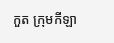កួត ក្រុមកីឡា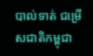បាល់ទាត់ ជម្រើសជាតិកម្ពុជា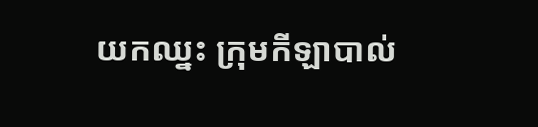យកឈ្នះ ក្រុមកីឡាបាល់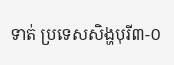ទាត់ ប្រទេសសិង្ហបុរី៣-០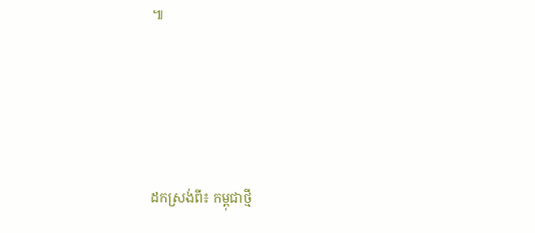៕




ដកស្រង់ពី៖ កម្ពុជាថ្មី